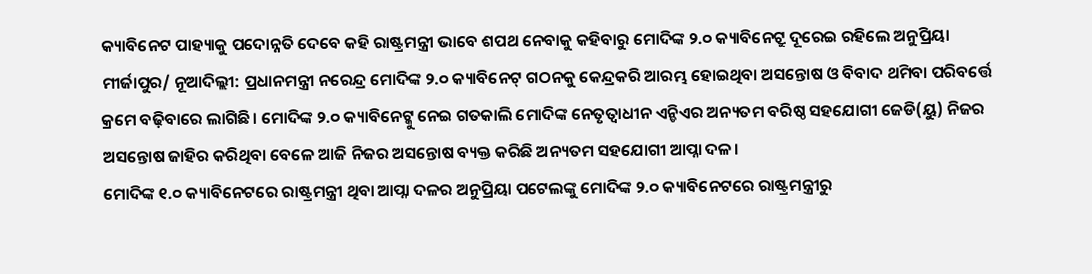କ୍ୟାବିନେଟ ପାହ୍ୟାକୁ ପଦୋନ୍ନତି ଦେବେ କହି ରାଷ୍ଟ୍ରମନ୍ତ୍ରୀ ଭାବେ ଶପଥ ନେବାକୁ କହିବାରୁ ମୋଦିଙ୍କ ୨.୦ କ୍ୟାବିନେଟ୍ରୁ ଦୂରେଇ ରହିଲେ ଅନୁପ୍ରିୟା
ମୀର୍ଜାପୁର/ ନୂଆଦିଲ୍ଲୀ: ପ୍ରଧାନମନ୍ତ୍ରୀ ନରେନ୍ଦ୍ର ମୋଦିଙ୍କ ୨.୦ କ୍ୟାବିନେଟ୍ ଗଠନକୁ କେନ୍ଦ୍ରକରି ଆରମ୍ଭ ହୋଇଥିବା ଅସନ୍ତୋଷ ଓ ବିବାଦ ଥମିବା ପରିବର୍ତ୍ତେ କ୍ରମେ ବଢ଼ିବାରେ ଲାଗିଛି। ମୋଦିଙ୍କ ୨.୦ କ୍ୟାବିନେଟ୍କୁ ନେଇ ଗତକାଲି ମୋଦିଙ୍କ ନେତୃତ୍ୱାଧୀନ ଏନ୍ଡିଏର ଅନ୍ୟତମ ବରିଷ୍ଠ ସହଯୋଗୀ ଜେଡି(ୟୁ) ନିଜର ଅସନ୍ତୋଷ ଜାହିର କରିଥିବା ବେଳେ ଆଜି ନିଜର ଅସନ୍ତୋଷ ବ୍ୟକ୍ତ କରିଛି ଅନ୍ୟତମ ସହଯୋଗୀ ଆପ୍ନା ଦଳ।
ମୋଦିଙ୍କ ୧.୦ କ୍ୟାବିନେଟରେ ରାଷ୍ଟ୍ରମନ୍ତ୍ରୀ ଥିବା ଆପ୍ନା ଦଳର ଅନୁପ୍ରିୟା ପଟେଲଙ୍କୁ ମୋଦିଙ୍କ ୨.୦ କ୍ୟାବିନେଟରେ ରାଷ୍ଟ୍ରମନ୍ତ୍ରୀରୁ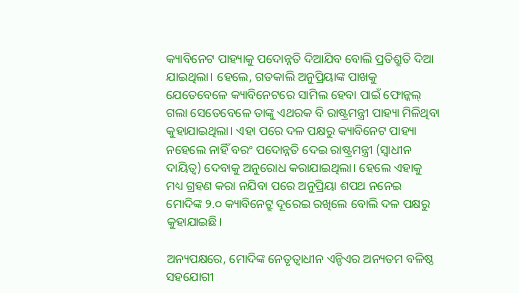କ୍ୟାବିନେଟ ପାହ୍ୟାକୁ ପଦୋନ୍ନତି ଦିଆଯିବ ବୋଲି ପ୍ରତିଶ୍ରୁତି ଦିଆ ଯାଇଥିଲା। ହେଲେ, ଗତକାଲି ଅନୁପ୍ରିୟାଙ୍କ ପାଖକୁ ଯେତେବେଳେ କ୍ୟାବିନେଟରେ ସାମିଲ ହେବା ପାଇଁ ଫୋନ୍କଲ୍ ଗଲା ସେତେବେଳେ ତାଙ୍କୁ ଏଥରକ ବି ରାଷ୍ଟ୍ରମନ୍ତ୍ରୀ ପାହ୍ୟା ମିଳିଥିବା କୁହାଯାଇଥିଲା। ଏହା ପରେ ଦଳ ପକ୍ଷରୁ କ୍ୟାବିନେଟ ପାହ୍ୟା ନହେଲେ ନାହିଁ ବରଂ ପଦୋନ୍ନତି ଦେଇ ରାଷ୍ଟ୍ରମନ୍ତ୍ରୀ (ସ୍ୱାଧୀନ ଦାୟିତ୍ୱ) ଦେବାକୁ ଅନୁରୋଧ କରାଯାଇଥିଲା। ହେଲେ ଏହାକୁ ମଧ୍ୟ ଗ୍ରହଣ କରା ନଯିବା ପରେ ଅନୁପ୍ରିୟା ଶପଥ ନନେଇ ମୋଦିଙ୍କ ୨.୦ କ୍ୟାବିନେଟ୍ରୁ ଦୂରେଇ ରଖିଲେ ବୋଲି ଦଳ ପକ୍ଷରୁ କୁହାଯାଇଛି।

ଅନ୍ୟପକ୍ଷରେ, ମୋଦିଙ୍କ ନେତୃତ୍ୱାଧୀନ ଏନ୍ଡିଏର ଅନ୍ୟତମ ବଳିଷ୍ଠ ସହଯୋଗୀ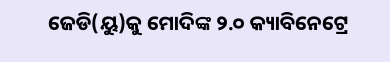ଜେଡି(ୟୁ)କୁ ମୋଦିଙ୍କ ୨.୦ କ୍ୟାବିନେଟ୍ରେ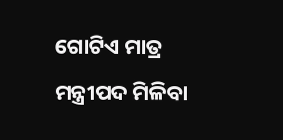ଗୋଟିଏ ମାତ୍ର ମନ୍ତ୍ରୀପଦ ମିଳିବା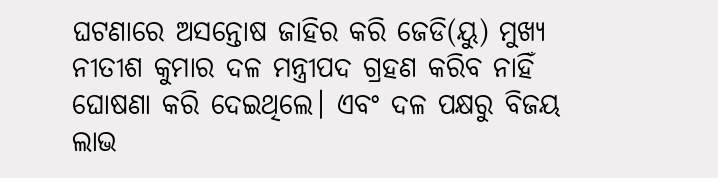ଘଟଣାରେ ଅସନ୍ତୋଷ ଜାହିର କରି ଜେଡି(ୟୁ) ମୁଖ୍ୟ ନୀତୀଶ କୁମାର ଦଳ ମନ୍ତ୍ରୀପଦ ଗ୍ରହଣ କରିବ ନାହିଁ ଘୋଷଣା କରି ଦେଇଥିଲେ। ଏବଂ ଦଳ ପକ୍ଷରୁ ବିଜୟ ଲାଭ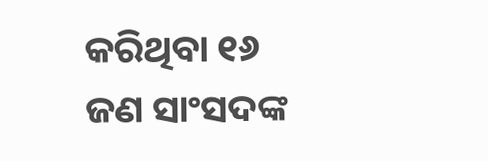କରିଥିବା ୧୬ ଜଣ ସାଂସଦଙ୍କ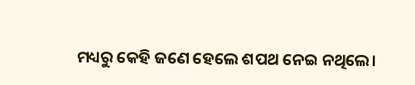ମଧ୍ୟରୁ କେହି ଜଣେ ହେଲେ ଶପଥ ନେଇ ନଥିଲେ।